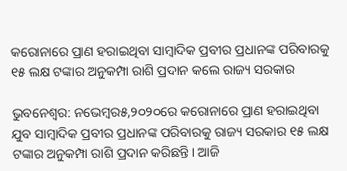କରୋନାରେ ପ୍ରାଣ ହରାଇଥିବା ସାମ୍ବାଦିକ ପ୍ରବୀର ପ୍ରଧାନଙ୍କ ପରିବାରକୁ ୧୫ ଲକ୍ଷ ଟଙ୍କାର ଅନୁକମ୍ପା ରାଶି ପ୍ରଦାନ କଲେ ରାଜ୍ୟ ସରକାର

ଭୁବନେଶ୍ୱର: ନଭେମ୍ବର୫,୨୦୨୦ରେ କରୋନାରେ ପ୍ରାଣ ହରାଇଥିବା ଯୁବ ସାମ୍ବାଦିକ ପ୍ରବୀର ପ୍ରଧାନଙ୍କ ପରିବାରକୁ ରାଜ୍ୟ ସରକାର ୧୫ ଲକ୍ଷ ଟଙ୍କାର ଅନୁକମ୍ପା ରାଶି ପ୍ରଦାନ କରିଛନ୍ତି। ଆଜି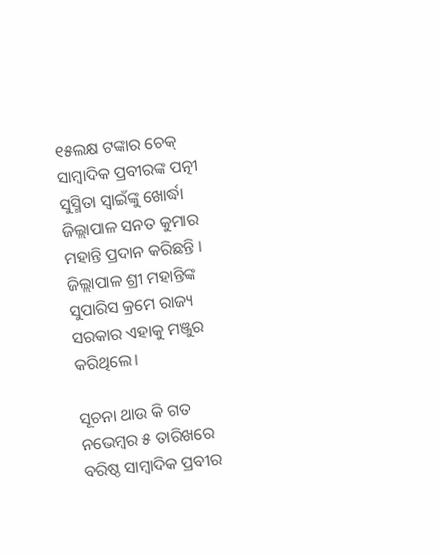୧୫ଲକ୍ଷ ଟଙ୍କାର ଚେକ୍ ସାମ୍ବାଦିକ ପ୍ରବୀରଙ୍କ ପତ୍ନୀ ସୁସ୍ମିତା ସ୍ବାଇଁଙ୍କୁ ଖୋର୍ଦ୍ଧା ଜିଲ୍ଲାପାଳ ସନତ କୁମାର ମହାନ୍ତି ପ୍ରଦାନ କରିଛନ୍ତି । ଜିଲ୍ଲାପାଳ ଶ୍ରୀ ମହାନ୍ତିଙ୍କ ସୁପାରିସ କ୍ରମେ ରାଜ୍ୟ ସରକାର ଏହାକୁ ମଞ୍ଜୁର କରିଥିଲେ।

ସୂଚନା ଥାଉ କି ଗତ ନଭେମ୍ବର ୫ ତାରିଖରେ ବରିଷ୍ଠ ସାମ୍ବାଦିକ ପ୍ରବୀର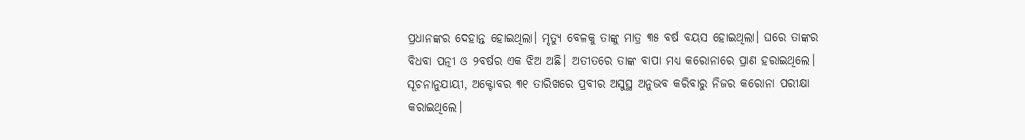ପ୍ରଧାନଙ୍କର ଦେହାନ୍ତ ହୋଇଥିଲା। ମୃତ୍ୟୁ ବେଳକୁ ତାଙ୍କୁ ମାତ୍ର ୩୫ ବର୍ଷ ବୟସ ହୋଇଥିଲା। ଘରେ ତାଙ୍କର ବିଧବା ପତ୍ନୀ ଓ ୨ବର୍ଷର ଏକ ଝିଅ ଅଛି। ଅତୀତରେ ତାଙ୍କ ବାପା ମଧ୍ୟ କରୋନାରେ ପ୍ରାଣ ହରାଇଥିଲେ। ସୂଚନାନୁଯାୟୀ, ଅକ୍ଟୋବର ୩୧ ତାରିଖରେ ପ୍ରବୀର ଅସୁସ୍ଥ ଅନୁଭବ କରିବାରୁ ନିଜର କରୋନା ପରୀକ୍ଷା କରାଇଥିଲେ।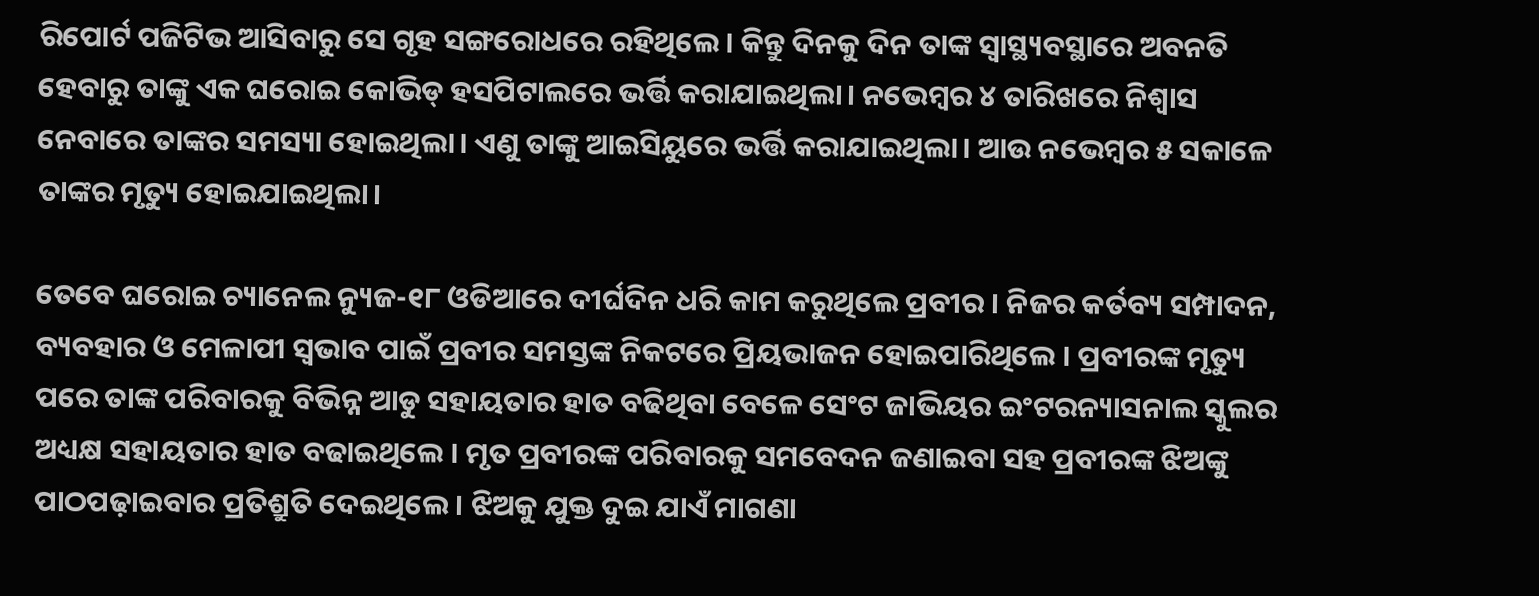ରିପୋର୍ଟ ପଜିଟିଭ ଆସିବାରୁ ସେ ଗୃହ ସଙ୍ଗରୋଧରେ ରହିଥିଲେ। କିନ୍ତୁ ଦିନକୁ ଦିନ ତାଙ୍କ ସ୍ୱାସ୍ଥ୍ୟବସ୍ଥାରେ ଅବନତି ହେବାରୁ ତାଙ୍କୁ ଏକ ଘରୋଇ କୋଭିଡ୍‌ ହସପିଟାଲରେ ଭର୍ତ୍ତି କରାଯାଇଥିଲା। ନଭେମ୍ବର ୪ ତାରିଖରେ ନିଶ୍ବାସ ନେବାରେ ତାଙ୍କର ସମସ୍ୟା ହୋଇଥିଲା। ଏଣୁ ତାଙ୍କୁ ଆଇସିୟୁରେ ଭର୍ତ୍ତି କରାଯାଇଥିଲା। ଆଉ ନଭେମ୍ବର ୫ ସକାଳେ ତାଙ୍କର ମୃତ୍ୟୁ ହୋଇଯାଇଥିଲା।

ତେବେ ଘରୋଇ ଚ୍ୟାନେଲ ନ୍ୟୁଜ-୧୮ ଓଡିଆରେ ଦୀର୍ଘଦିନ ଧରି କାମ କରୁଥିଲେ ପ୍ରବୀର । ନିଜର କର୍ତବ୍ୟ ସମ୍ପାଦନ, ବ୍ୟବହାର ଓ ମେଳାପୀ ସ୍ୱଭାବ ପାଇଁ ପ୍ରବୀର ସମସ୍ତଙ୍କ ନିକଟରେ ପ୍ରିୟଭାଜନ ହୋଇପାରିଥିଲେ । ପ୍ରବୀରଙ୍କ ମୃତ୍ୟୁ ପରେ ତାଙ୍କ ପରିବାରକୁ ବିଭିନ୍ନ ଆଡୁ ସହାୟତାର ହାତ ବଢିଥିବା ବେଳେ ସେଂଟ ଜାଭିୟର ଇଂଟରନ୍ୟାସନାଲ ସ୍କୁଲର ଅଧ୍ୟକ୍ଷ ସହାୟତାର ହାତ ବଢାଇଥିଲେ । ମୃତ ପ୍ରବୀରଙ୍କ ପରିବାରକୁ ସମବେଦନ ଜଣାଇବା ସହ ପ୍ରବୀରଙ୍କ ଝିଅଙ୍କୁ ପାଠପଢ଼ାଇବାର ପ୍ରତିଶ୍ରୁତି ଦେଇଥିଲେ । ଝିଅକୁ ଯୁକ୍ତ ଦୁଇ ଯାଏଁ ମାଗଣା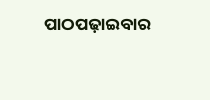ପାଠପଢ଼ାଇବାର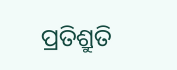ପ୍ରତିଶ୍ରୁତି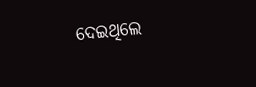ଦେଇଥିଲେ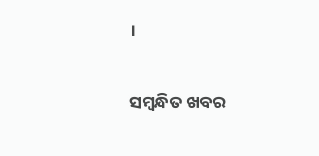।

ସମ୍ବନ୍ଧିତ ଖବର